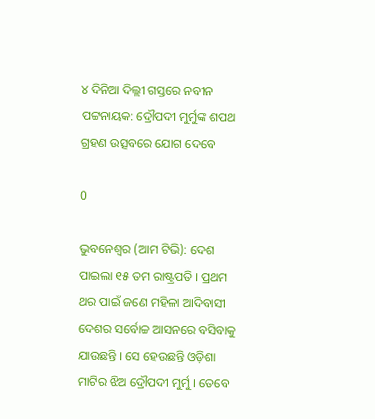୪ ଦିନିଆ ଦିଲ୍ଲୀ ଗସ୍ତରେ ନବୀନ ପଟ୍ଟନାୟକ: ଦ୍ରୌପଦୀ ମୁର୍ମୁଙ୍କ ଶପଥ ଗ୍ରହଣ ଉତ୍ସବରେ ଯୋଗ ଦେବେ

0

ଭୁବନେଶ୍ୱର (ଆମ ଟିଭି): ଦେଶ ପାଇଲା ୧୫ ତମ ରାଷ୍ଟ୍ରପତି । ପ୍ରଥମ ଥର ପାଇଁ ଜଣେ ମହିଳା ଆଦିବାସୀ ଦେଶର ସର୍ବୋଚ୍ଚ ଆସନରେ ବସିବାକୁ ଯାଉଛନ୍ତି । ସେ ହେଉଛନ୍ତି ଓଡ଼ିଶା ମାଟିର ଝିଅ ଦ୍ରୌପଦୀ ମୁର୍ମୁ । ତେବେ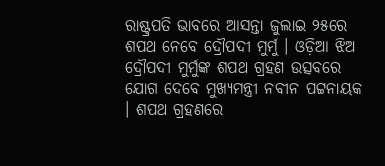ରାଷ୍ଟ୍ରପତି ଭାବରେ ଆସନ୍ତା ଜୁଲାଇ ୨୫ରେ ଶପଥ ନେବେ ଦ୍ରୌପଦୀ ମୁର୍ମୁ । ଓଡ଼ିଆ ଝିଅ ଦ୍ରୌପଦୀ ମୁର୍ମୁଙ୍କ ଶପଥ ଗ୍ରହଣ ଉତ୍ସବରେ ଯୋଗ ଦେବେ ମୁଖ୍ୟମନ୍ତ୍ରୀ ନବୀନ ପଟ୍ଟନାୟକ । ଶପଥ ଗ୍ରହଣରେ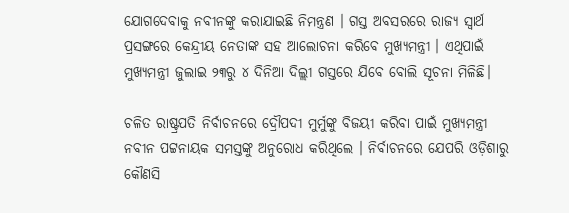ଯୋଗଦେବାକୁ ନବୀନଙ୍କୁ କରାଯାଇଛି ନିମନ୍ତ୍ରଣ । ଗସ୍ତ ଅବସରରେ ରାଜ୍ୟ ସ୍ବାର୍ଥ ପ୍ରସଙ୍ଗରେ କେନ୍ଦ୍ରୀୟ ନେତାଙ୍କ ସହ ଆଲୋଚନା କରିବେ ମୁଖ୍ୟମନ୍ତ୍ରୀ । ଏଥିପାଇଁ ମୁଖ୍ୟମନ୍ତ୍ରୀ ଜୁଲାଇ ୨୩ରୁ ୪ ଦିନିଆ ଦିଲ୍ଲୀ ଗସ୍ତରେ ଯିବେ ବୋଲି ସୂଚନା ମିଳିଛି।

ଚଳିତ ରାଷ୍ଟ୍ରପତି ନିର୍ବାଚନରେ ଦ୍ରୌପଦୀ ମୁର୍ମୁଙ୍କୁ ବିଜୟୀ କରିବା ପାଇଁ ମୁଖ୍ୟମନ୍ତ୍ରୀ ନବୀନ ପଟ୍ଟନାୟକ ସମସ୍ତଙ୍କୁ ଅନୁରୋଧ କରିଥିଲେ । ନିର୍ବାଚନରେ ଯେପରି ଓଡ଼ିଶାରୁ କୌଣସି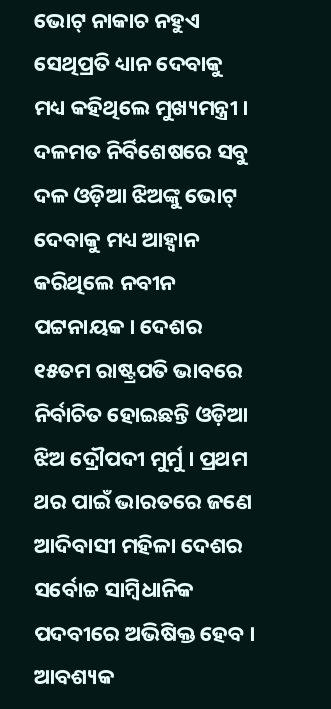ଭୋଟ୍ ନାକାଚ ନହୁଏ ସେଥିପ୍ରତି ଧ୍ୟାନ ଦେବାକୁ ମଧ୍ୟ କହିଥିଲେ ମୁଖ୍ୟମନ୍ତ୍ରୀ । ଦଳମତ ନିର୍ବିଶେଷରେ ସବୁ ଦଳ ଓଡ଼ିଆ ଝିଅଙ୍କୁ ଭୋଟ୍ ଦେବାକୁ ମଧ୍ୟ ଆହ୍ୱାନ କରିଥିଲେ ନବୀନ ପଟ୍ଟନାୟକ । ଦେଶର ୧୫ତମ ରାଷ୍ଟ୍ରପତି ଭାବରେ ନିର୍ବାଚିତ ହୋଇଛନ୍ତି ଓଡ଼ିଆ ଝିଅ ଦ୍ରୌପଦୀ ମୁର୍ମୁ । ପ୍ରଥମ ଥର ପାଇଁ ଭାରତରେ ଜଣେ ଆଦିବାସୀ ମହିଳା ଦେଶର ସର୍ବୋଚ୍ଚ ସାମ୍ବିଧାନିକ ପଦବୀରେ ଅଭିଷିକ୍ତ ହେବ । ଆବଶ୍ୟକ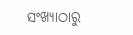ସଂଖ୍ୟାଠାରୁ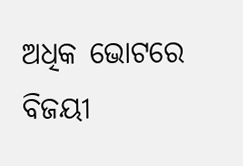ଅଧିକ ଭୋଟରେ ବିଜୟୀ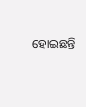ହୋଇଛନ୍ତି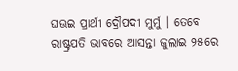ଘଊଇ ପ୍ରାର୍ଥୀ ଦ୍ରୌପଦୀ ମୁର୍ମୁ । ତେବେ ରାଷ୍ଟ୍ରପତି ଭାବରେ ଆସନ୍ତା ଜୁଲାଇ ୨୫ରେ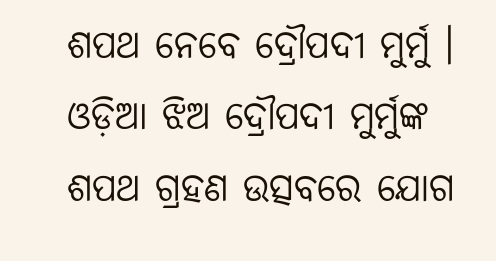ଶପଥ ନେବେ ଦ୍ରୌପଦୀ ମୁର୍ମୁ । ଓଡ଼ିଆ ଝିଅ ଦ୍ରୌପଦୀ ମୁର୍ମୁଙ୍କ ଶପଥ ଗ୍ରହଣ ଉତ୍ସବରେ ଯୋଗ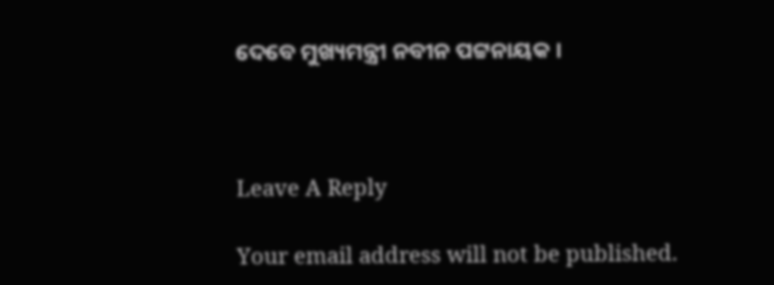ଦେବେ ମୁଖ୍ୟମନ୍ତ୍ରୀ ନବୀନ ପଟ୍ଟନାୟକ ।



Leave A Reply

Your email address will not be published.